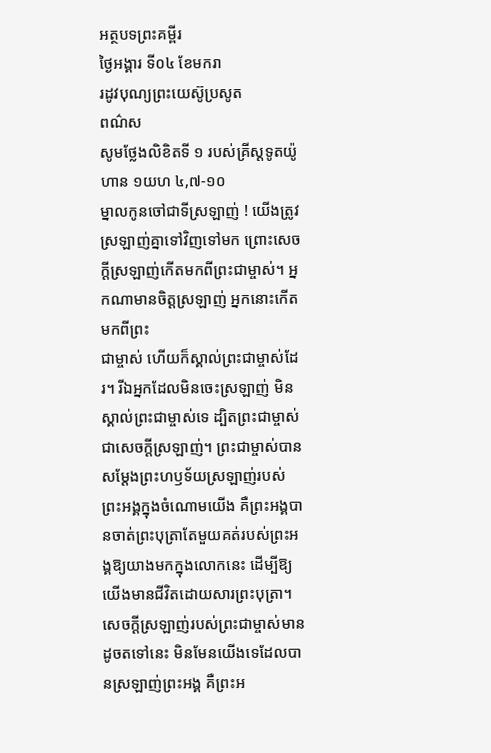អត្ថបទព្រះគម្ពីរ
ថ្ងៃអង្គារ ទី០៤ ខែមករា
រដូវបុណ្យព្រះយេស៊ូប្រសូត
ពណ៌ស
សូមថ្លែងលិខិតទី ១ របស់គ្រីស្តទូតយ៉ូហាន ១យហ ៤,៧-១០
ម្នាលកូនចៅជាទីស្រឡាញ់ ! យើងត្រូវស្រឡាញ់គ្នាទៅវិញទៅមក ព្រោះសេចក្តីស្រឡាញ់កើតមកពីព្រះជាម្ចាស់។ អ្នកណាមានចិត្តស្រឡាញ់ អ្នកនោះកើតមកពីព្រះ
ជាម្ចាស់ ហើយក៏ស្គាល់ព្រះជាម្ចាស់ដែរ។ រីឯអ្នកដែលមិនចេះស្រឡាញ់ មិនស្គាល់ព្រះជាម្ចាស់ទេ ដ្បិតព្រះជាម្ចាស់ជាសេចក្តីស្រឡាញ់។ ព្រះជាម្ចាស់បានសម្តែងព្រះហឫទ័យស្រឡាញ់របស់ព្រះអង្គក្នុងចំណោមយើង គឺព្រះអង្គបានចាត់ព្រះបុត្រាតែមួយគត់របស់ព្រះអង្គឱ្យយាងមកក្នុងលោកនេះ ដើម្បីឱ្យយើងមានជីវិតដោយសារព្រះបុត្រា។ សេចក្តីស្រឡាញ់របស់ព្រះជាម្ចាស់មានដូចតទៅនេះ មិនមែនយើងទេដែលបានស្រឡាញ់ព្រះអង្គ គឺព្រះអ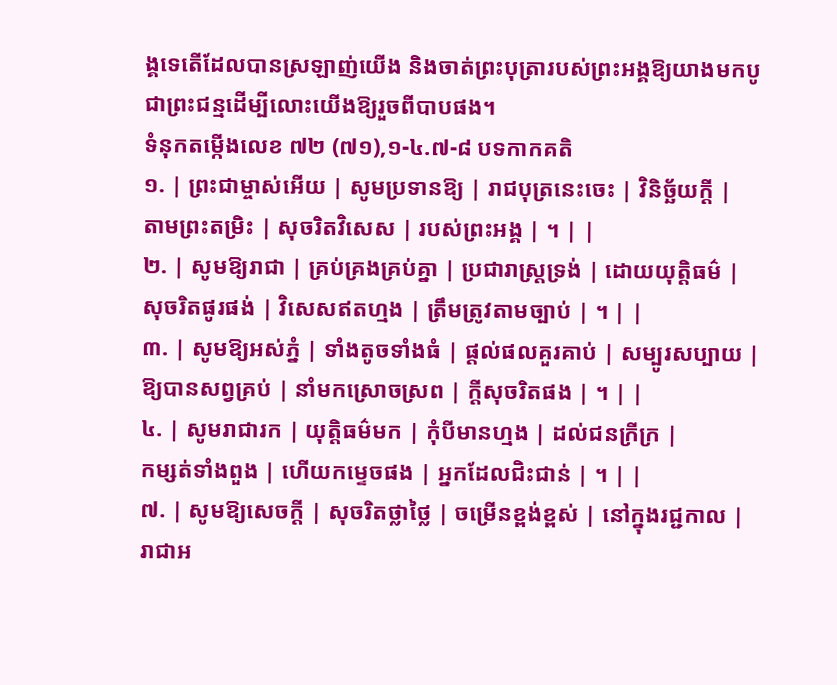ង្គទេតើដែលបានស្រឡាញ់យើង និងចាត់ព្រះបុត្រារបស់ព្រះអង្គឱ្យយាងមកបូជាព្រះជន្មដើម្បីលោះយើងឱ្យរួចពីបាបផង។
ទំនុកតម្កើងលេខ ៧២ (៧១),១-៤.៧-៨ បទកាកគតិ
១. | ព្រះជាម្ចាស់អើយ | សូមប្រទានឱ្យ | រាជបុត្រនេះចេះ | វិនិច្ឆ័យក្តី |
តាមព្រះតម្រិះ | សុចរិតវិសេស | របស់ព្រះអង្គ | ។ | |
២. | សូមឱ្យរាជា | គ្រប់គ្រងគ្រប់គ្នា | ប្រជារាស្រ្តទ្រង់ | ដោយយុត្តិធម៌ |
សុចរិតផូរផង់ | វិសេសឥតហ្មង | ត្រឹមត្រូវតាមច្បាប់ | ។ | |
៣. | សូមឱ្យអស់ភ្នំ | ទាំងតូចទាំងធំ | ផ្តល់ផលគួរគាប់ | សម្បូរសប្បាយ |
ឱ្យបានសព្វគ្រប់ | នាំមកស្រោចស្រព | ក្តីសុចរិតផង | ។ | |
៤. | សូមរាជារក | យុត្តិធម៌មក | កុំបីមានហ្មង | ដល់ជនក្រីក្រ |
កម្សត់ទាំងពួង | ហើយកម្ទេចផង | អ្នកដែលជិះជាន់ | ។ | |
៧. | សូមឱ្យសេចក្តី | សុចរិតថ្លាថ្លៃ | ចម្រើនខ្ពង់ខ្ពស់ | នៅក្នុងរជ្ជកាល |
រាជាអ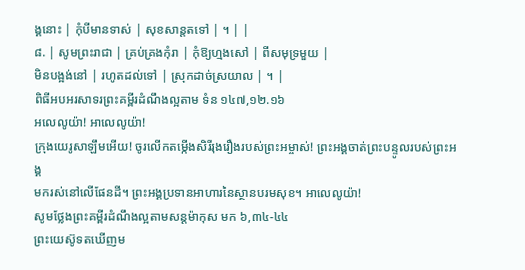ង្គនោះ | កុំបីមានទាស់ | សុខសាន្តតទៅ | ។ | |
៨. | សូមព្រះរាជា | គ្រប់គ្រងកុំរា | កុំឱ្យហ្មងសៅ | ពីសមុទ្រមួយ |
មិនបង្អង់នៅ | រហូតដល់ទៅ | ស្រុកដាច់ស្រយាល | ។ |
ពិធីអបអរសាទរព្រះគម្ពីរដំណឹងល្អតាម ទំន ១៤៧,១២.១៦
អលេលូយ៉ា! អាលេលូយ៉ា!
ក្រុងយេរូសាឡឹមអើយ! ចូរលើកតម្កើងសិរីរុងរឿងរបស់ព្រះអម្ចាស់! ព្រះអង្គចាត់ព្រះបន្ទូលរបស់ព្រះអង្គ
មករស់នៅលើផែនដី។ ព្រះអង្គប្រទានអាហារនៃស្ថានបរមសុខ។ អាលេលូយ៉ា!
សូមថ្លែងព្រះគម្ពីរដំណឹងល្អតាមសន្តម៉ាកុស មក ៦,៣៤-៤៤
ព្រះយេស៊ូទតឃើញម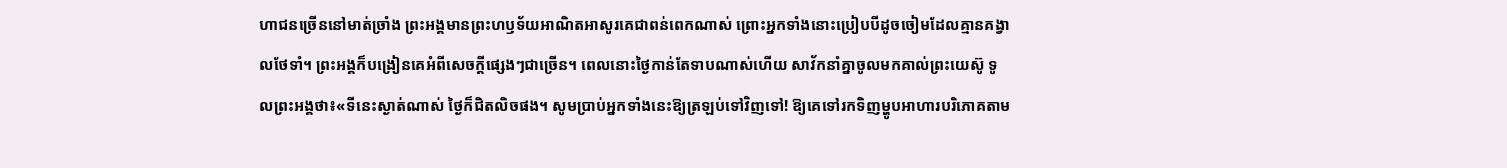ហាជនច្រើននៅមាត់ច្រាំង ព្រះអង្គមានព្រះហឫទ័យអាណិតអាសូរគេជាពន់ពេកណាស់ ព្រោះអ្នកទាំងនោះប្រៀបបីដូចចៀមដែលគ្មានគង្វាលថែទាំ។ ព្រះអង្គក៏បង្រៀនគេអំពីសេចក្តីផ្សេងៗជាច្រើន។ ពេលនោះថ្ងៃកាន់តែទាបណាស់ហើយ សាវ័កនាំគ្នាចូលមកគាល់ព្រះយេស៊ូ ទូលព្រះអង្គថា៖«ទីនេះស្ងាត់ណាស់ ថ្ងៃក៏ជិតលិចផង។ សូមប្រាប់អ្នកទាំងនេះឱ្យត្រឡប់ទៅវិញទៅ! ឱ្យគេទៅរកទិញម្ហូបអាហារបរិភោគតាម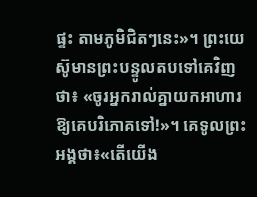ផ្ទះ តាមភូមិជិតៗនេះ»។ ព្រះយេស៊ូមានព្រះបន្ទូលតបទៅគេវិញថា៖ «ចូរអ្នករាល់គ្នាយកអាហារឱ្យគេបរិភោគទៅ!»។ គេទូលព្រះអង្គថា៖«តើយើង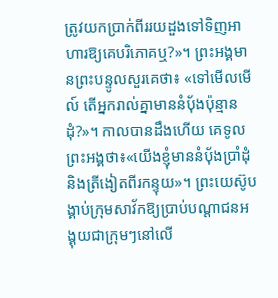ត្រូវយកប្រាក់ពីររយដួងទៅទិញអាហារឱ្យគេបរិភោគឬ?»។ ព្រះអង្គមានព្រះបន្ទូលសួរគេថា៖ «ទៅមើលមើល៍ តើអ្នករាល់គ្នាមាននំបុ័ងប៉ុន្មានដុំ?»។ កាលបានដឹងហើយ គេទូលព្រះអង្គថា៖«យើងខ្ញុំមាននំបុ័ងប្រាំដុំ និងត្រីងៀតពីរកន្ទុយ»។ ព្រះយេស៊ូបង្គាប់ក្រុមសាវ័កឱ្យប្រាប់បណ្តាជនអង្គុយជាក្រុមៗនៅលើ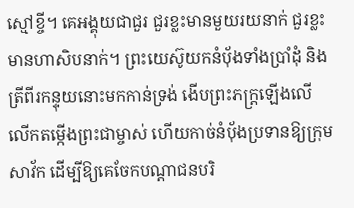ស្មៅខ្ចី។ គេអង្គុយជាជួរ ជួរខ្លះមានមួយរយនាក់ ជួរខ្លះមានហាសិបនាក់។ ព្រះយេស៊ូយកនំបុ័ងទាំងប្រាំដុំ និងត្រីពីរកន្ទុយនោះមកកាន់ទ្រង់ ងើបព្រះភក្ត្រឡើងលើ លើកតម្កើងព្រះជាម្ចាស់ ហើយកាច់នំបុ័ងប្រទានឱ្យក្រុមសាវ័ក ដើម្បីឱ្យគេចែកបណ្តាជនបរិ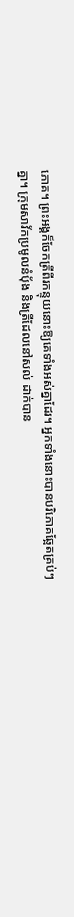ភោគ។ ព្រះអង្គក៏ចែកត្រីពីរកន្ទុយនោះឱ្យគេទាំងអស់គ្នាដែរ។ អ្នកទាំងនោះបានបរិភោគឆ្អែតគ្រប់ៗគ្នា។ ក្រុមសាវ័កប្រមូលនំបុ័ង និងត្រីដែលនៅសល់ ដាក់បាន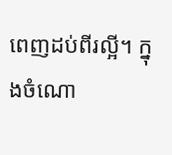ពេញដប់ពីរល្អី។ ក្នុងចំណោ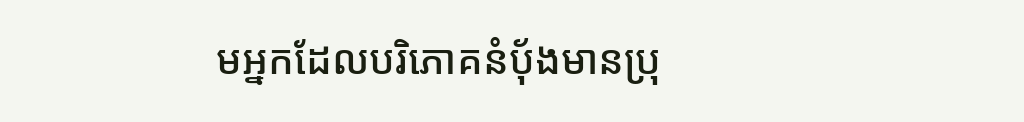មអ្នកដែលបរិភោគនំបុ័ងមានប្រុ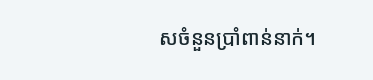សចំនួនប្រាំពាន់នាក់។